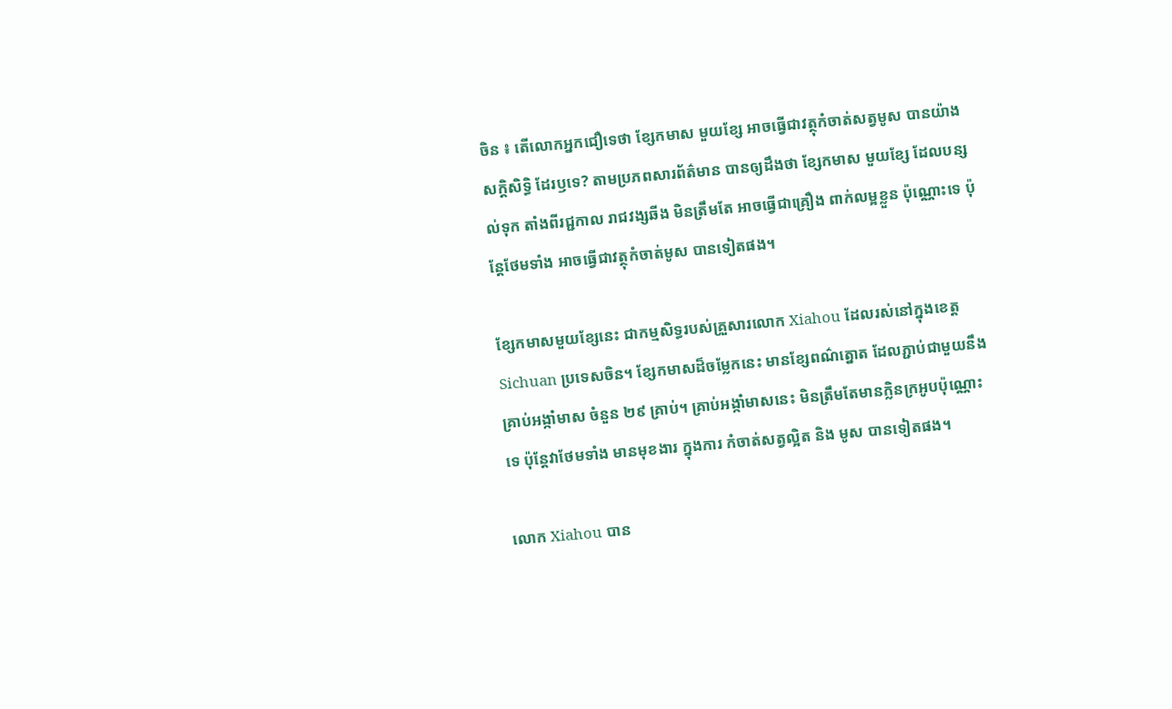ចិន ៖ តើលោកអ្នកជឿទេថា ខ្សែកមាស មួយខ្សែ អាចធ្វើជាវត្ថុកំចាត់សត្វមូស បានយ៉ាងសក្តិសិទ្ធិ ដែរឫទេ? តាមប្រភពសារព័ត៌មាន បានឲ្យដឹងថា ខ្សែកមាស មួយខ្សែ ដែលបន្សល់ទុក តាំងពីរជ្ជកាល រាជវង្សឆីង មិនត្រឹមតែ អាចធ្វើជាគ្រឿង ពាក់លម្អខ្លួន ប៉ុណ្ណោះទេ ប៉ុន្តែថែមទាំង អាចធ្វើជាវត្ថុកំចាត់មូស បានទៀតផង។

ខ្សែកមាសមួយខ្សែនេះ ជាកម្មសិទ្ធរបស់គ្រួសារលោក Xiahou ដែលរស់នៅក្នុងខេត្ត Sichuan ប្រទេសចិន។ ខ្សែកមាសដ៏ចម្លែកនេះ មានខ្សែពណ៌ត្នោត ដែលភ្ជាប់ជាមួយនឹង គ្រាប់អង្កាំមាស ចំនួន ២៩ គ្រាប់។ គ្រាប់អង្កាំមាសនេះ មិនត្រឹមតែមានក្លិនក្រអូបប៉ុណ្ណោះទេ ប៉ុន្តែវាថែមទាំង មានមុខងារ ក្នុងការ កំចាត់សត្វល្អិត និង មូស បានទៀតផង។

លោក Xiahou បាន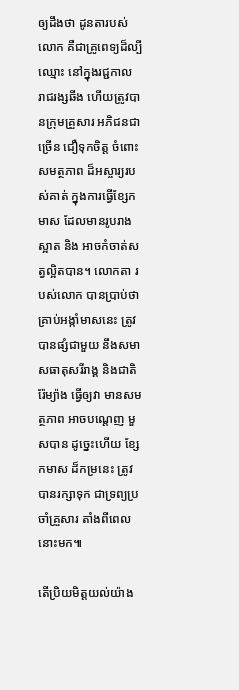ឲ្យដឹងថា ដូនតារបស់លោក គឺជាគ្រូពេទ្យដ៏ល្បីឈ្មោះ នៅក្នុងរជ្ជកាល រាជរង្សឆីង ហើយត្រូវបានក្រុមគ្រួសារ អភិជនជាច្រើន ជឿទុកចិត្ត ចំពោះសមត្ថភាព ដ៏អស្ចារ្យរបស់គាត់ ក្នុងការធ្វើខ្សែកមាស ដែលមានរូបរាងស្អាត និង អាចកំចាត់សត្វល្អិតបាន។ លោកតា របស់លោក បានប្រាប់ថា គ្រាប់អង្កាំមាសនេះ ត្រូវបានផ្សំជាមួយ នឹងសមាសធាតុសរីរាង្គ និងជាតិរ៉ែម្យ៉ាង ធ្វើឲ្យវា មានសមត្ថភាព អាចបណ្តេញ មួសបាន ដូច្នេះហើយ ខ្សែកមាស ដ៏កម្រនេះ ត្រូវបានរក្សាទុក ជាទ្រព្យប្រចាំគ្រួសារ តាំងពីពេលនោះមក៕

តើប្រិយមិត្តយល់យ៉ាង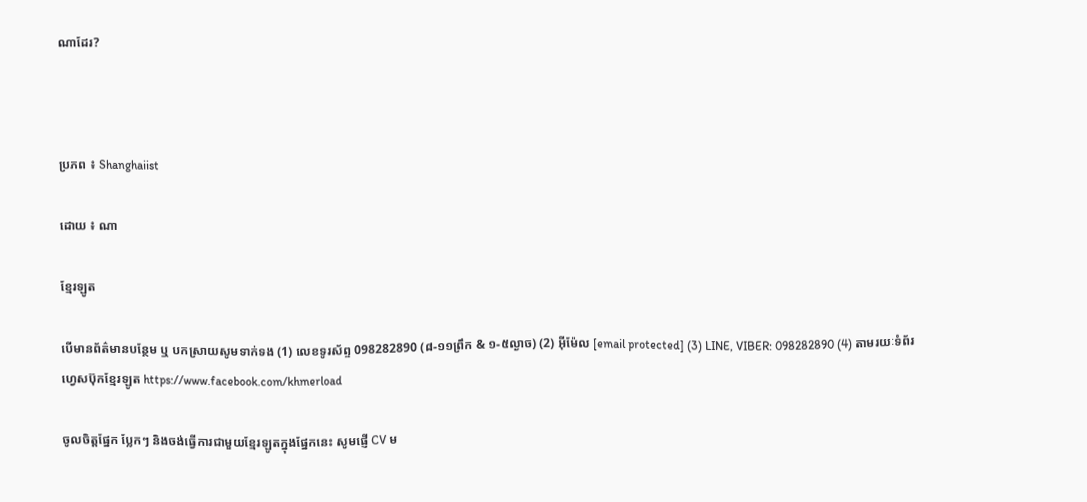ណាដែរ?



ប្រភព ៖ Shanghaiist

ដោយ ៖ ណា

ខ្មែរឡូត

បើមានព័ត៌មានបន្ថែម ឬ បកស្រាយសូមទាក់ទង (1) លេខទូរស័ព្ទ 098282890 (៨-១១ព្រឹក & ១-៥ល្ងាច) (2) អ៊ីម៉ែល [email protected] (3) LINE, VIBER: 098282890 (4) តាមរយៈទំព័រហ្វេសប៊ុកខ្មែរឡូត https://www.facebook.com/khmerload

ចូលចិត្តផ្នែក ប្លែកៗ និងចង់ធ្វើការជាមួយខ្មែរឡូតក្នុងផ្នែកនេះ សូមផ្ញើ CV ម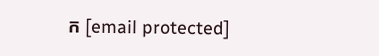ក [email protected]